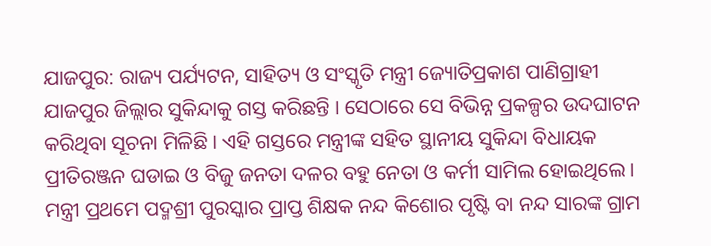ଯାଜପୁର: ରାଜ୍ୟ ପର୍ଯ୍ୟଟନ, ସାହିତ୍ୟ ଓ ସଂସ୍କୃତି ମନ୍ତ୍ରୀ ଜ୍ୟୋତିପ୍ରକାଶ ପାଣିଗ୍ରାହୀ ଯାଜପୁର ଜିଲ୍ଲାର ସୁକିନ୍ଦାକୁ ଗସ୍ତ କରିଛନ୍ତି । ସେଠାରେ ସେ ବିଭିନ୍ନ ପ୍ରକଳ୍ପର ଉଦଘାଟନ କରିଥିବା ସୂଚନା ମିଳିଛି । ଏହି ଗସ୍ତରେ ମନ୍ତ୍ରୀଙ୍କ ସହିତ ସ୍ଥାନୀୟ ସୁକିନ୍ଦା ବିଧାୟକ ପ୍ରୀତିରଞ୍ଜନ ଘଡାଇ ଓ ବିଜୁ ଜନତା ଦଳର ବହୁ ନେତା ଓ କର୍ମୀ ସାମିଲ ହୋଇଥିଲେ ।
ମନ୍ତ୍ରୀ ପ୍ରଥମେ ପଦ୍ମଶ୍ରୀ ପୁରସ୍କାର ପ୍ରାପ୍ତ ଶିକ୍ଷକ ନନ୍ଦ କିଶୋର ପୃଷ୍ଟି ବା ନନ୍ଦ ସାରଙ୍କ ଗ୍ରାମ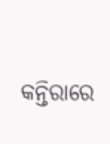କନ୍ତିରାରେ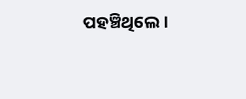ପହଞ୍ଚିଥିଲେ।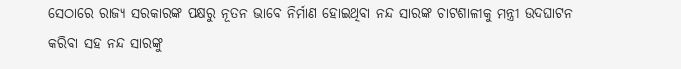ସେଠାରେ ରାଜ୍ୟ ସରକାରଙ୍କ ପକ୍ଷରୁ ନୂତନ ଭାବେ ନିର୍ମାଣ ହୋଇଥିବା ନନ୍ଦ ସାରଙ୍କ ଚାଟଶାଳୀକୁ ମନ୍ତ୍ରୀ ଉଦଘାଟନ କରିବା ସହ ନନ୍ଦ ସାରଙ୍କୁ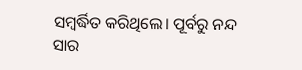ସମ୍ବର୍ଦ୍ଧିତ କରିଥିଲେ। ପୂର୍ବରୁ ନନ୍ଦ ସାର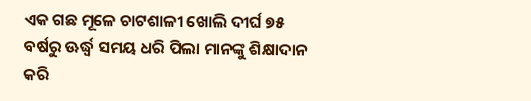ଏକ ଗଛ ମୂଳେ ଚାଟଶାଳୀ ଖୋଲି ଦୀର୍ଘ ୭୫ ବର୍ଷରୁ ଊର୍ଦ୍ଧ୍ବ ସମୟ ଧରି ପିଲା ମାନଙ୍କୁ ଶିକ୍ଷାଦାନ କରି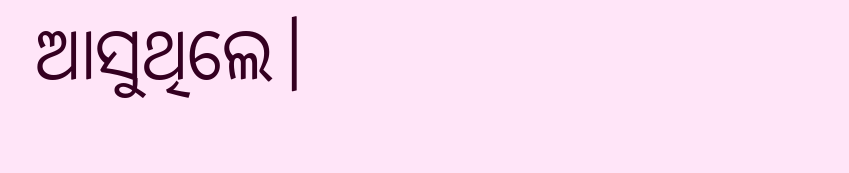ଆସୁଥିଲେ।